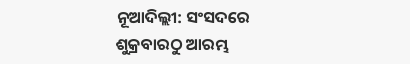ନୂଆଦିଲ୍ଲୀ: ସଂସଦରେ ଶୁକ୍ରବାରଠୁ ଆରମ୍ଭ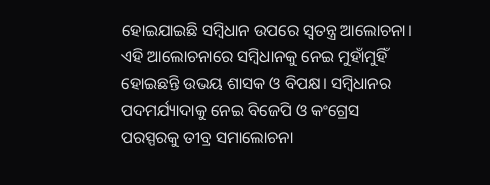ହୋଇଯାଇଛି ସମ୍ବିଧାନ ଉପରେ ସ୍ବତନ୍ତ୍ର ଆଲୋଚନା। ଏହି ଆଲୋଚନାରେ ସମ୍ବିଧାନକୁ ନେଇ ମୁହାଁମୁହିଁ ହୋଇଛନ୍ତି ଉଭୟ ଶାସକ ଓ ବିପକ୍ଷ। ସମ୍ବିଧାନର ପଦମର୍ଯ୍ୟାଦାକୁ ନେଇ ବିଜେପି ଓ କଂଗ୍ରେସ ପରସ୍ପରକୁ ତୀବ୍ର ସମାଲୋଚନା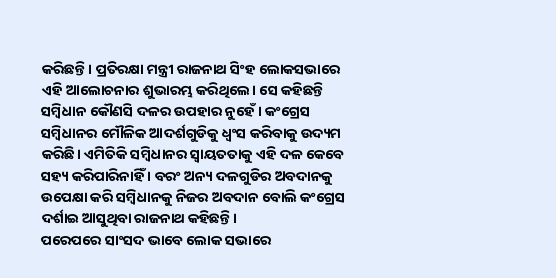କରିଛନ୍ତି। ପ୍ରତିରକ୍ଷା ମନ୍ତ୍ରୀ ରାଜନାଥ ସିଂହ ଲୋକସଭାରେ ଏହି ଆଲୋଚନାର ଶୁଭାରମ୍ଭ କରିଥିଲେ। ସେ କହିଛନ୍ତି ସମ୍ବିଧାନ କୌଣସି ଦଳର ଉପହାର ନୁହେଁ । କଂଗ୍ରେସ ସମ୍ବିଧାନର ମୌଳିକ ଆଦର୍ଶଗୁଡିକୁ ଧ୍ବଂସ କରିବାକୁ ଉଦ୍ୟମ କରିଛି। ଏମିତିକି ସମ୍ବିଧାନର ସ୍ବାୟତତାକୁ ଏହି ଦଳ କେବେ ସହ୍ୟ କରିପାରିନାହିଁ । ବରଂ ଅନ୍ୟ ଦଳଗୁଡିର ଅବଦାନକୁ ଉପେକ୍ଷା କରି ସମ୍ବିଧାନକୁ ନିଜର ଅବଦାନ ବୋଲି କଂଗ୍ରେସ ଦର୍ଶାଇ ଆସୁଥିବା ରାଜନାଥ କହିଛନ୍ତି।
ପରେପରେ ସାଂସଦ ଭାବେ ଲୋକ ସଭାରେ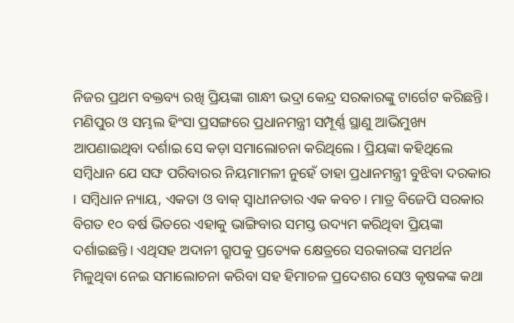ନିଜର ପ୍ରଥମ ବକ୍ତବ୍ୟ ରଖି ପ୍ରିୟଙ୍କା ଗାନ୍ଧୀ ଭଦ୍ରା କେନ୍ଦ୍ର ସରକାରଙ୍କୁ ଟାର୍ଗେଟ କରିଛନ୍ତି। ମଣିପୁର ଓ ସମ୍ଭଲ ହିଂସା ପ୍ରସଙ୍ଗରେ ପ୍ରଧାନମନ୍ତ୍ରୀ ସମ୍ପୂର୍ଣ୍ଣ ସ୍ଥାଣୁ ଆଭିମୁଖ୍ୟ ଆପଣାଇଥିବା ଦର୍ଶାଇ ସେ କଡ଼ା ସମାଲୋଚନା କରିଥିଲେ। ପ୍ରିୟଙ୍କା କହିଥିଲେ ସମ୍ବିଧାନ ଯେ ସଙ୍ଘ ପରିବାରର ନିୟମାମଳୀ ନୁହେଁ ତାହା ପ୍ରଧାନମନ୍ତ୍ରୀ ବୁଝିବା ଦରକାର । ସମ୍ବିଧାନ ନ୍ୟାୟ, ଏକତା ଓ ବାକ୍ ସ୍ବାଧୀନତାର ଏକ କବଚ। ମାତ୍ର ବିଜେପି ସରକାର ବିଗତ ୧୦ ବର୍ଷ ଭିତରେ ଏହାକୁ ଭାଙ୍ଗିବାର ସମସ୍ତ ଉଦ୍ୟମ କରିଥିବା ପ୍ରିୟଙ୍କା ଦର୍ଶାଇଛନ୍ତି। ଏଥିସହ ଅଦାନୀ ଗ୍ରୁପକୁ ପ୍ରତ୍ୟେକ କ୍ଷେତ୍ରରେ ସରକାରଙ୍କ ସମର୍ଥନ ମିଳୁଥିବା ନେଇ ସମାଲୋଚନା କରିବା ସହ ହିମାଚଳ ପ୍ରଦେଶର ସେଓ କୃଷକଙ୍କ କଥା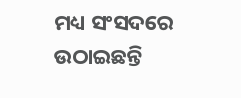ମଧ୍ୟ ସଂସଦରେ ଉଠାଇଛନ୍ତି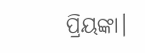ପ୍ରିୟଙ୍କା।